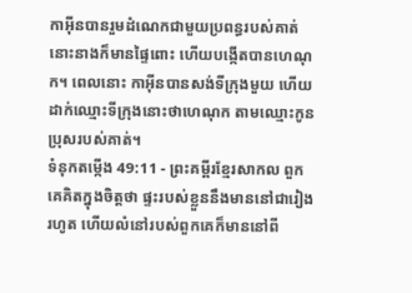កាអ៊ីនបានរួមដំណេកជាមួយប្រពន្ធរបស់គាត់ នោះនាងក៏មានផ្ទៃពោះ ហើយបង្កើតបានហេណុក។ ពេលនោះ កាអ៊ីនបានសង់ទីក្រុងមួយ ហើយដាក់ឈ្មោះទីក្រុងនោះថាហេណុក តាមឈ្មោះកូនប្រុសរបស់គាត់។
ទំនុកតម្កើង 49:11 - ព្រះគម្ពីរខ្មែរសាកល ពួកគេគិតក្នុងចិត្តថា ផ្ទះរបស់ខ្លួននឹងមាននៅជារៀងរហូត ហើយលំនៅរបស់ពួកគេក៏មាននៅពី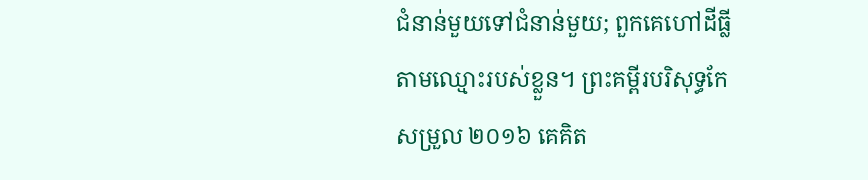ជំនាន់មួយទៅជំនាន់មួយ; ពួកគេហៅដីធ្លីតាមឈ្មោះរបស់ខ្លួន។ ព្រះគម្ពីរបរិសុទ្ធកែសម្រួល ២០១៦ គេគិត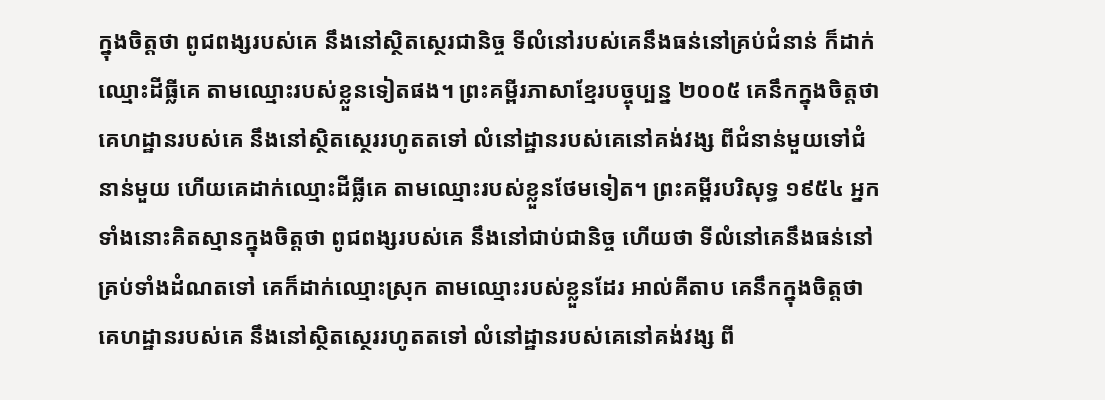ក្នុងចិត្តថា ពូជពង្សរបស់គេ នឹងនៅស្ថិតស្ថេរជានិច្ច ទីលំនៅរបស់គេនឹងធន់នៅគ្រប់ជំនាន់ ក៏ដាក់ឈ្មោះដីធ្លីគេ តាមឈ្មោះរបស់ខ្លួនទៀតផង។ ព្រះគម្ពីរភាសាខ្មែរបច្ចុប្បន្ន ២០០៥ គេនឹកក្នុងចិត្តថាគេហដ្ឋានរបស់គេ នឹងនៅស្ថិតស្ថេររហូតតទៅ លំនៅដ្ឋានរបស់គេនៅគង់វង្ស ពីជំនាន់មួយទៅជំនាន់មួយ ហើយគេដាក់ឈ្មោះដីធ្លីគេ តាមឈ្មោះរបស់ខ្លួនថែមទៀត។ ព្រះគម្ពីរបរិសុទ្ធ ១៩៥៤ អ្នកទាំងនោះគិតស្មានក្នុងចិត្តថា ពូជពង្សរបស់គេ នឹងនៅជាប់ជានិច្ច ហើយថា ទីលំនៅគេនឹងធន់នៅគ្រប់ទាំងដំណតទៅ គេក៏ដាក់ឈ្មោះស្រុក តាមឈ្មោះរបស់ខ្លួនដែរ អាល់គីតាប គេនឹកក្នុងចិត្តថាគេហដ្ឋានរបស់គេ នឹងនៅស្ថិតស្ថេររហូតតទៅ លំនៅដ្ឋានរបស់គេនៅគង់វង្ស ពី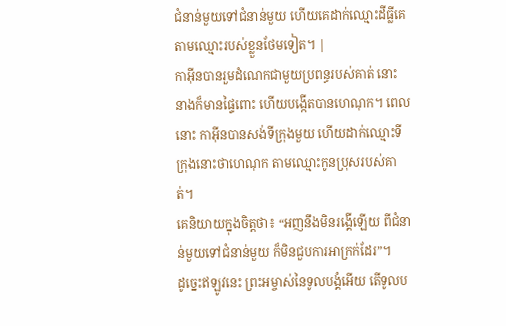ជំនាន់មួយទៅជំនាន់មួយ ហើយគេដាក់ឈ្មោះដីធ្លីគេ តាមឈ្មោះរបស់ខ្លួនថែមទៀត។ |
កាអ៊ីនបានរួមដំណេកជាមួយប្រពន្ធរបស់គាត់ នោះនាងក៏មានផ្ទៃពោះ ហើយបង្កើតបានហេណុក។ ពេលនោះ កាអ៊ីនបានសង់ទីក្រុងមួយ ហើយដាក់ឈ្មោះទីក្រុងនោះថាហេណុក តាមឈ្មោះកូនប្រុសរបស់គាត់។
គេនិយាយក្នុងចិត្តថា៖ “អញនឹងមិនរង្គើឡើយ ពីជំនាន់មួយទៅជំនាន់មួយ ក៏មិនជួបការអាក្រក់ដែរ”។
ដូច្នេះឥឡូវនេះ ព្រះអម្ចាស់នៃទូលបង្គំអើយ តើទូលប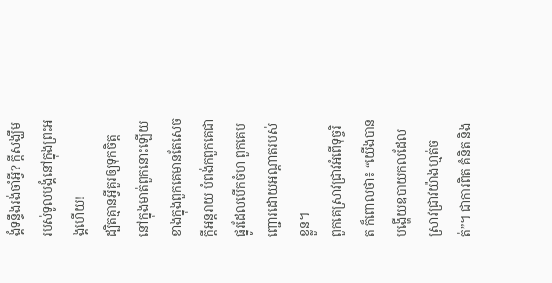ង្គំទន្ទឹងរង់ចាំអ្វី? ក្ដីសង្ឃឹមរបស់ទូលបង្គំនៅក្នុងព្រះអង្គហើយ!
ដ្បិតគ្មានអ្វីគួរឲ្យទុកចិត្តនៅក្នុងមាត់ពួកនោះឡើយ ខាងក្នុងពួកគេមានតែសេចក្ដីអន្តរាយ បំពង់កពួកគេជាផ្នូរដែលបើកចំហ ពួកគេបញ្ជោរដោយអណ្ដាតរបស់ខ្លួន។
ពួកគេស្រាវជ្រាវអំពើទុច្ចរិត ក៏ពោលថា៖ “យើងបានបង្ហើយឧបាយកលដែលស្រាវជ្រាវយ៉ាងហ្មត់ចត់”។ ជាការពិត គំនិត និង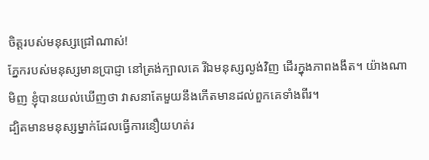ចិត្តរបស់មនុស្សជ្រៅណាស់!
ភ្នែករបស់មនុស្សមានប្រាជ្ញា នៅត្រង់ក្បាលគេ រីឯមនុស្សល្ងង់វិញ ដើរក្នុងភាពងងឹត។ យ៉ាងណាមិញ ខ្ញុំបានយល់ឃើញថា វាសនាតែមួយនឹងកើតមានដល់ពួកគេទាំងពីរ។
ដ្បិតមានមនុស្សម្នាក់ដែលធ្វើការនឿយហត់រ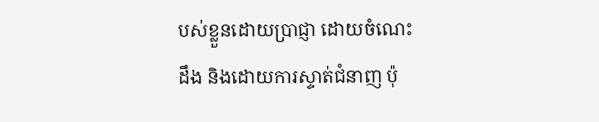បស់ខ្លួនដោយប្រាជ្ញា ដោយចំណេះដឹង និងដោយការស្ទាត់ជំនាញ ប៉ុ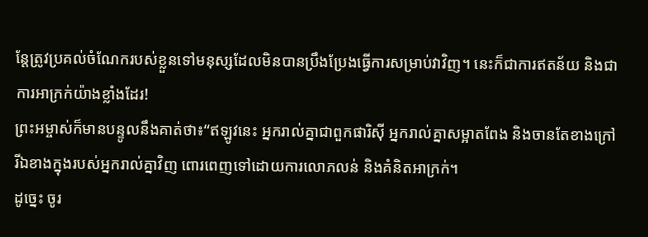ន្តែត្រូវប្រគល់ចំណែករបស់ខ្លួនទៅមនុស្សដែលមិនបានប្រឹងប្រែងធ្វើការសម្រាប់វាវិញ។ នេះក៏ជាការឥតន័យ និងជាការអាក្រក់យ៉ាងខ្លាំងដែរ!
ព្រះអម្ចាស់ក៏មានបន្ទូលនឹងគាត់ថា៖“ឥឡូវនេះ អ្នករាល់គ្នាជាពួកផារិស៊ី អ្នករាល់គ្នាសម្អាតពែង និងចានតែខាងក្រៅ រីឯខាងក្នុងរបស់អ្នករាល់គ្នាវិញ ពោរពេញទៅដោយការលោភលន់ និងគំនិតអាក្រក់។
ដូច្នេះ ចូរ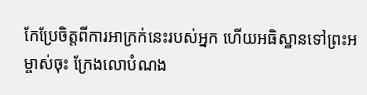កែប្រែចិត្តពីការអាក្រក់នេះរបស់អ្នក ហើយអធិស្ឋានទៅព្រះអម្ចាស់ចុះ ក្រែងលោបំណង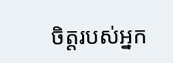ចិត្តរបស់អ្នក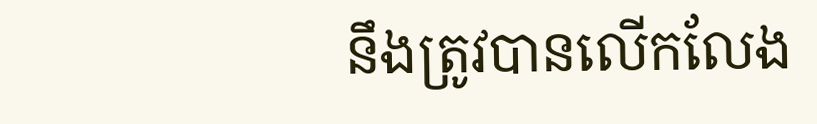នឹងត្រូវបានលើកលែង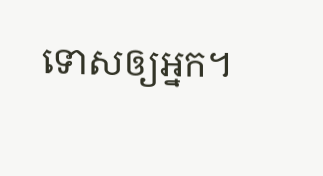ទោសឲ្យអ្នក។